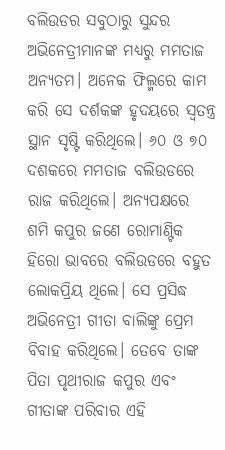ବଲିଉଡର ସବୁଠାରୁ ସୁନ୍ଦର ଅଭିନେତ୍ରୀମାନଙ୍କ ମଧ୍ୟରୁ ମମତାଜ ଅନ୍ୟତମ। ଅନେକ ଫିଲ୍ମରେ କାମ କରି ସେ ଦର୍ଶକଙ୍କ ହୃଦୟରେ ସ୍ବତନ୍ତ୍ର ସ୍ଥାନ ସୃଷ୍ଟି କରିଥିଲେ। ୬୦ ଓ ୭୦ ଦଶକରେ ମମତାଜ ବଲିଉଡରେ ରାଜ କରିଥିଲେ। ଅନ୍ୟପକ୍ଷରେ ଶମି କପୁର ଜଣେ ରୋମାଣ୍ଟିକ ହିରୋ ଭାବରେ ବଲିଉଡରେ ବହୁତ ଲୋକପ୍ରିୟ ଥିଲେ। ସେ ପ୍ରସିଦ୍ଧ ଅଭିନେତ୍ରୀ ଗୀତା ବାଲିଙ୍କୁ ପ୍ରେମ ବିବାହ କରିଥିଲେ। ତେବେ ତାଙ୍କ ପିତା ପୃଥୀରାଜ କପୁର ଏବଂ ଗୀତାଙ୍କ ପରିବାର ଏହି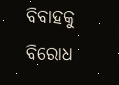ବିବାହକୁ ବିରୋଧ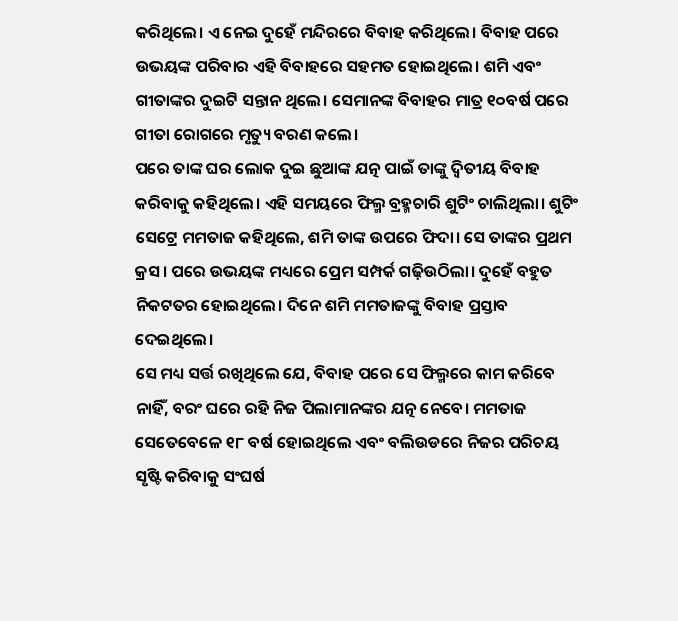କରିଥିଲେ। ଏ ନେଇ ଦୁହେଁ ମନ୍ଦିରରେ ବିବାହ କରିଥିଲେ। ବିବାହ ପରେ ଉଭୟଙ୍କ ପରିବାର ଏହି ବିବାହରେ ସହମତ ହୋଇଥିଲେ। ଶମି ଏବଂ ଗୀତାଙ୍କର ଦୁଇଟି ସନ୍ତାନ ଥିଲେ। ସେମାନଙ୍କ ବିବାହର ମାତ୍ର ୧୦ବର୍ଷ ପରେ ଗୀତା ରୋଗରେ ମୃତ୍ୟୁ ବରଣ କଲେ।
ପରେ ତାଙ୍କ ଘର ଲୋକ ଦୁଇ ଛୁଆଙ୍କ ଯତ୍ନ ପାଇଁ ତାଙ୍କୁ ଦ୍ୱିତୀୟ ବିବାହ କରିବାକୁ କହିଥିଲେ। ଏହି ସମୟରେ ଫିଲ୍ମ ବ୍ରହ୍ମଚାରି ଶୁଟିଂ ଚାଲିଥିଲା। ଶୁଟିଂ ସେଟ୍ରେ ମମତାଜ କହିଥିଲେ, ଶମି ତାଙ୍କ ଉପରେ ଫିଦା। ସେ ତାଙ୍କର ପ୍ରଥମ କ୍ରସ। ପରେ ଉଭୟଙ୍କ ମଧ୍ୟରେ ପ୍ରେମ ସମ୍ପର୍କ ଗଢ଼ିଉଠିଲା। ଦୁହେଁ ବହୁତ ନିକଟତର ହୋଇଥିଲେ। ଦିନେ ଶମି ମମତାଜଙ୍କୁ ବିବାହ ପ୍ରସ୍ତାବ ଦେଇଥିଲେ।
ସେ ମଧ୍ୟ ସର୍ତ୍ତ ରଖିଥିଲେ ଯେ, ବିବାହ ପରେ ସେ ଫିଲ୍ମରେ କାମ କରିବେ ନାହିଁ, ବରଂ ଘରେ ରହି ନିଜ ପିଲାମାନଙ୍କର ଯତ୍ନ ନେବେ। ମମତାଜ ସେତେବେଳେ ୧୮ ବର୍ଷ ହୋଇଥିଲେ ଏବଂ ବଲିଉଡରେ ନିଜର ପରିଚୟ ସୃଷ୍ଟି କରିବାକୁ ସଂଘର୍ଷ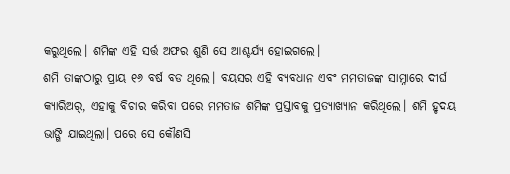କରୁଥିଲେ। ଶମିଙ୍କ ଏହି ସର୍ତ୍ତ ଅଫର ଶୁଣି ସେ ଆଶ୍ଚର୍ଯ୍ୟ ହୋଇଗଲେ।
ଶମି ତାଙ୍କଠାରୁ ପ୍ରାୟ ୧୬ ବର୍ଷ ବଡ ଥିଲେ। ବୟସର ଏହି ବ୍ୟବଧାନ ଏବଂ ମମତାଜଙ୍କ ସାମ୍ନାରେ ଦୀର୍ଘ କ୍ୟାରିଅର୍, ଏହାକୁ ବିଚାର କରିବା ପରେ ମମତାଜ ଶମିଙ୍କ ପ୍ରସ୍ତାବକୁ ପ୍ରତ୍ୟାଖ୍ୟାନ କରିଥିଲେ। ଶମି ହୃଦୟ ଭାଙ୍ଗି ଯାଇଥିଲା। ପରେ ସେ କୌଣସି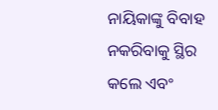ନାୟିକାଙ୍କୁ ବିବାହ ନକରିବାକୁ ସ୍ଥିର କଲେ ଏବଂ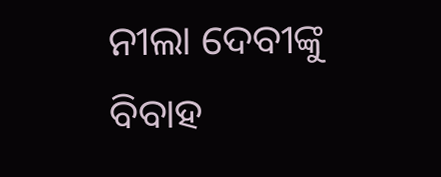ନୀଲା ଦେବୀଙ୍କୁ ବିବାହ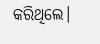କରିଥିଲେ।